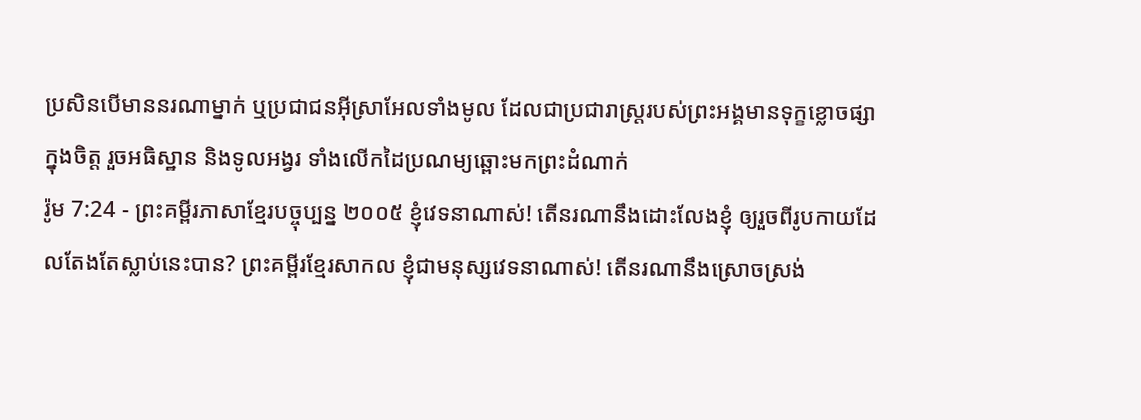ប្រសិនបើមាននរណាម្នាក់ ឬប្រជាជនអ៊ីស្រាអែលទាំងមូល ដែលជាប្រជារាស្ត្ររបស់ព្រះអង្គមានទុក្ខខ្លោចផ្សាក្នុងចិត្ត រួចអធិស្ឋាន និងទូលអង្វរ ទាំងលើកដៃប្រណម្យឆ្ពោះមកព្រះដំណាក់
រ៉ូម 7:24 - ព្រះគម្ពីរភាសាខ្មែរបច្ចុប្បន្ន ២០០៥ ខ្ញុំវេទនាណាស់! តើនរណានឹងដោះលែងខ្ញុំ ឲ្យរួចពីរូបកាយដែលតែងតែស្លាប់នេះបាន? ព្រះគម្ពីរខ្មែរសាកល ខ្ញុំជាមនុស្សវេទនាណាស់! តើនរណានឹងស្រោចស្រង់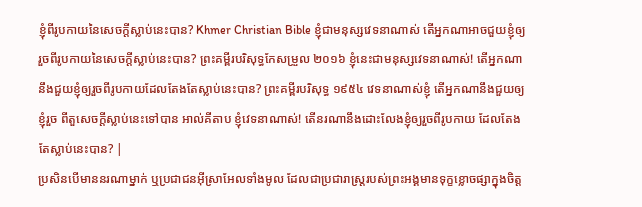ខ្ញុំពីរូបកាយនៃសេចក្ដីស្លាប់នេះបាន? Khmer Christian Bible ខ្ញុំជាមនុស្សវេទនាណាស់ តើអ្នកណាអាចជួយខ្ញុំឲ្យរួចពីរូបកាយនៃសេចក្ដីស្លាប់នេះបាន? ព្រះគម្ពីរបរិសុទ្ធកែសម្រួល ២០១៦ ខ្ញុំនេះជាមនុស្សវេទនាណាស់! តើអ្នកណានឹងជួយខ្ញុំឲ្យរួចពីរូបកាយដែលតែងតែស្លាប់នេះបាន? ព្រះគម្ពីរបរិសុទ្ធ ១៩៥៤ វេទនាណាស់ខ្ញុំ តើអ្នកណានឹងជួយឲ្យខ្ញុំរួច ពីតួសេចក្ដីស្លាប់នេះទៅបាន អាល់គីតាប ខ្ញុំវេទនាណាស់! តើនរណានឹងដោះលែងខ្ញុំឲ្យរួចពីរូបកាយ ដែលតែងតែស្លាប់នេះបាន? |
ប្រសិនបើមាននរណាម្នាក់ ឬប្រជាជនអ៊ីស្រាអែលទាំងមូល ដែលជាប្រជារាស្ត្ររបស់ព្រះអង្គមានទុក្ខខ្លោចផ្សាក្នុងចិត្ត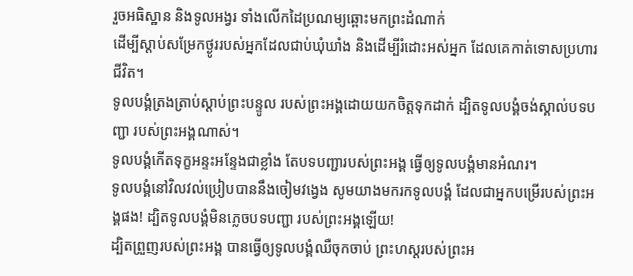រួចអធិស្ឋាន និងទូលអង្វរ ទាំងលើកដៃប្រណម្យឆ្ពោះមកព្រះដំណាក់
ដើម្បីស្ដាប់សម្រែកថ្ងូររបស់អ្នកដែលជាប់ឃុំឃាំង និងដើម្បីរំដោះអស់អ្នក ដែលគេកាត់ទោសប្រហារជីវិត។
ទូលបង្គំត្រងត្រាប់ស្ដាប់ព្រះបន្ទូល របស់ព្រះអង្គដោយយកចិត្តទុកដាក់ ដ្បិតទូលបង្គំចង់ស្គាល់បទបញ្ជា របស់ព្រះអង្គណាស់។
ទូលបង្គំកើតទុក្ខអន្ទះអន្ទែងជាខ្លាំង តែបទបញ្ជារបស់ព្រះអង្គ ធ្វើឲ្យទូលបង្គំមានអំណរ។
ទូលបង្គំនៅវិលវល់ប្រៀបបាននឹងចៀមវង្វេង សូមយាងមករកទូលបង្គំ ដែលជាអ្នកបម្រើរបស់ព្រះអង្គផង! ដ្បិតទូលបង្គំមិនភ្លេចបទបញ្ជា របស់ព្រះអង្គឡើយ!
ដ្បិតព្រួញរបស់ព្រះអង្គ បានធ្វើឲ្យទូលបង្គំឈឺចុកចាប់ ព្រះហស្ដរបស់ព្រះអ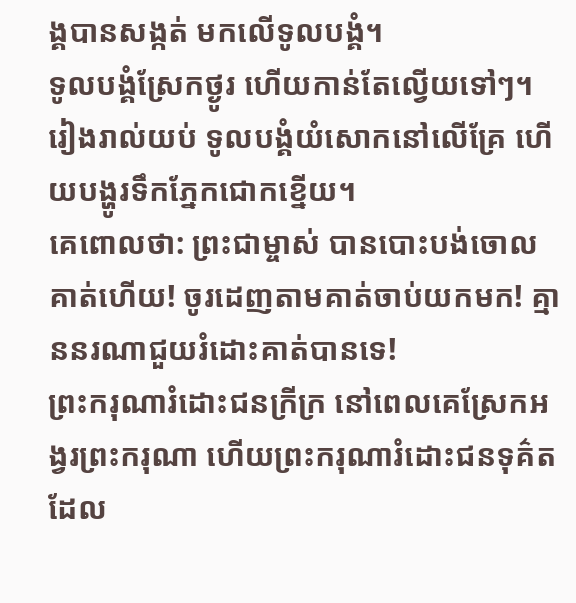ង្គបានសង្កត់ មកលើទូលបង្គំ។
ទូលបង្គំស្រែកថ្ងូរ ហើយកាន់តែល្វើយទៅៗ។ រៀងរាល់យប់ ទូលបង្គំយំសោកនៅលើគ្រែ ហើយបង្ហូរទឹកភ្នែកជោកខ្នើយ។
គេពោលថា: ព្រះជាម្ចាស់ បានបោះបង់ចោលគាត់ហើយ! ចូរដេញតាមគាត់ចាប់យកមក! គ្មាននរណាជួយរំដោះគាត់បានទេ!
ព្រះករុណារំដោះជនក្រីក្រ នៅពេលគេស្រែកអង្វរព្រះករុណា ហើយព្រះករុណារំដោះជនទុគ៌ត ដែល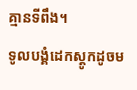គ្មានទីពឹង។
ទូលបង្គំដេកស្តូកដូចម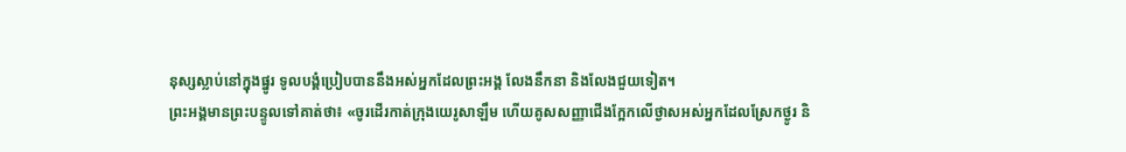នុស្សស្លាប់នៅក្នុងផ្នូរ ទូលបង្គំប្រៀបបាននឹងអស់អ្នកដែលព្រះអង្គ លែងនឹកនា និងលែងជួយទៀត។
ព្រះអង្គមានព្រះបន្ទូលទៅគាត់ថា៖ «ចូរដើរកាត់ក្រុងយេរូសាឡឹម ហើយគូសសញ្ញាជើងក្អែកលើថ្ងាសអស់អ្នកដែលស្រែកថ្ងូរ និ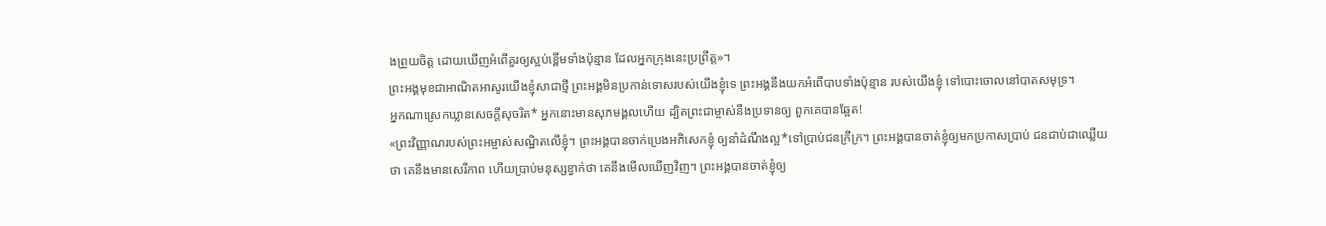ងព្រួយចិត្ត ដោយឃើញអំពើគួរឲ្យស្អប់ខ្ពើមទាំងប៉ុន្មាន ដែលអ្នកក្រុងនេះប្រព្រឹត្ត»។
ព្រះអង្គមុខជាអាណិតអាសូរយើងខ្ញុំសាជាថ្មី ព្រះអង្គមិនប្រកាន់ទោសរបស់យើងខ្ញុំទេ ព្រះអង្គនឹងយកអំពើបាបទាំងប៉ុន្មាន របស់យើងខ្ញុំ ទៅបោះចោលនៅបាតសមុទ្រ។
អ្នកណាស្រេកឃ្លានសេចក្ដីសុចរិត* អ្នកនោះមានសុភមង្គលហើយ ដ្បិតព្រះជាម្ចាស់នឹងប្រទានឲ្យ ពួកគេបានឆ្អែត!
«ព្រះវិញ្ញាណរបស់ព្រះអម្ចាស់សណ្ឋិតលើខ្ញុំ។ ព្រះអង្គបានចាក់ប្រេងអភិសេកខ្ញុំ ឲ្យនាំដំណឹងល្អ*ទៅប្រាប់ជនក្រីក្រ។ ព្រះអង្គបានចាត់ខ្ញុំឲ្យមកប្រកាសប្រាប់ ជនជាប់ជាឈ្លើយថា គេនឹងមានសេរីភាព ហើយប្រាប់មនុស្សខ្វាក់ថា គេនឹងមើលឃើញវិញ។ ព្រះអង្គបានចាត់ខ្ញុំឲ្យ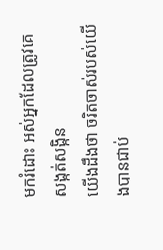មករំដោះ អស់អ្នកដែលត្រូវគេសង្កត់សង្កិន
យើងដឹងថា ចរិតចាស់របស់យើងបានជាប់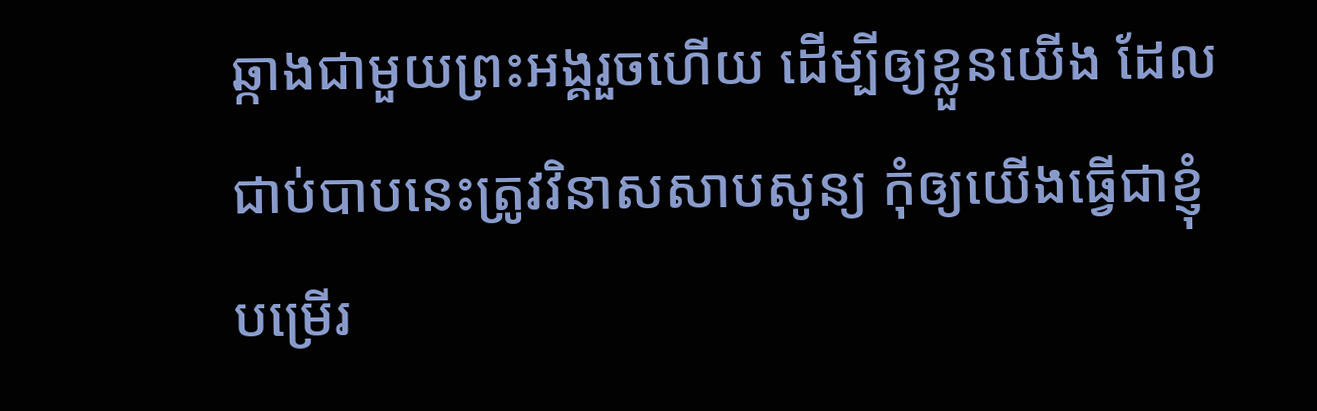ឆ្កាងជាមួយព្រះអង្គរួចហើយ ដើម្បីឲ្យខ្លួនយើង ដែលជាប់បាបនេះត្រូវវិនាសសាបសូន្យ កុំឲ្យយើងធ្វើជាខ្ញុំបម្រើរ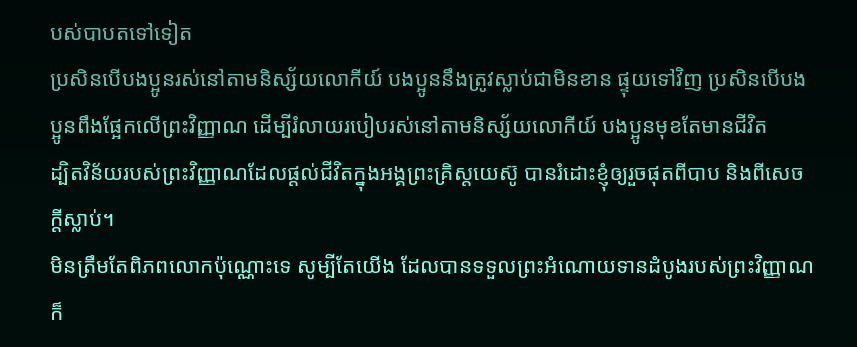បស់បាបតទៅទៀត
ប្រសិនបើបងប្អូនរស់នៅតាមនិស្ស័យលោកីយ៍ បងប្អូននឹងត្រូវស្លាប់ជាមិនខាន ផ្ទុយទៅវិញ ប្រសិនបើបងប្អូនពឹងផ្អែកលើព្រះវិញ្ញាណ ដើម្បីរំលាយរបៀបរស់នៅតាមនិស្ស័យលោកីយ៍ បងប្អូនមុខតែមានជីវិត
ដ្បិតវិន័យរបស់ព្រះវិញ្ញាណដែលផ្ដល់ជីវិតក្នុងអង្គព្រះគ្រិស្តយេស៊ូ បានរំដោះខ្ញុំឲ្យរួចផុតពីបាប និងពីសេចក្ដីស្លាប់។
មិនត្រឹមតែពិភពលោកប៉ុណ្ណោះទេ សូម្បីតែយើង ដែលបានទទួលព្រះអំណោយទានដំបូងរបស់ព្រះវិញ្ញាណ ក៏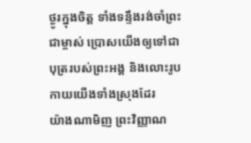ថ្ងូរក្នុងចិត្ត ទាំងទន្ទឹងរង់ចាំព្រះជាម្ចាស់ ប្រោសយើងឲ្យទៅជាបុត្ររបស់ព្រះអង្គ និងលោះរូបកាយយើងទាំងស្រុងដែរ
យ៉ាងណាមិញ ព្រះវិញ្ញាណ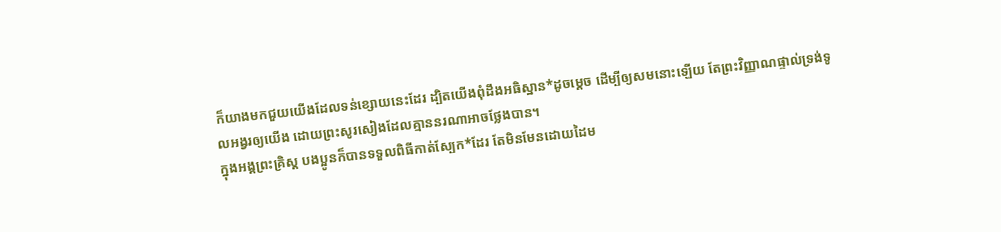ក៏យាងមកជួយយើងដែលទន់ខ្សោយនេះដែរ ដ្បិតយើងពុំដឹងអធិស្ឋាន*ដូចម្ដេច ដើម្បីឲ្យសមនោះឡើយ តែព្រះវិញ្ញាណផ្ទាល់ទ្រង់ទូលអង្វរឲ្យយើង ដោយព្រះសូរសៀងដែលគ្មាននរណាអាចថ្លែងបាន។
ក្នុងអង្គព្រះគ្រិស្ត បងប្អូនក៏បានទទួលពិធីកាត់ស្បែក*ដែរ តែមិនមែនដោយដៃម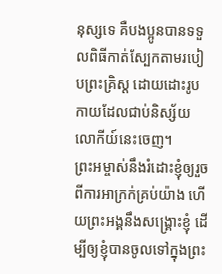នុស្សទេ គឺបងប្អូនបានទទួលពិធីកាត់ស្បែកតាមរបៀបព្រះគ្រិស្ត ដោយដោះរូបកាយដែលជាប់និស្ស័យលោកីយ៍នេះចេញ។
ព្រះអម្ចាស់នឹងរំដោះខ្ញុំឲ្យរួចពីការអាក្រក់គ្រប់យ៉ាង ហើយព្រះអង្គនឹងសង្គ្រោះខ្ញុំ ដើម្បីឲ្យខ្ញុំបានចូលទៅក្នុងព្រះ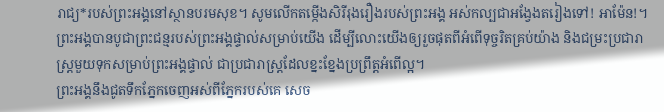រាជ្យ*របស់ព្រះអង្គនៅស្ថានបរមសុខ។ សូមលើកតម្កើងសិរីរុងរឿងរបស់ព្រះអង្គ អស់កល្បជាអង្វែងតរៀងទៅ! អាម៉ែន!។
ព្រះអង្គបានបូជាព្រះជន្មរបស់ព្រះអង្គផ្ទាល់សម្រាប់យើង ដើម្បីលោះយើងឲ្យរួចផុតពីអំពើទុច្ចរិតគ្រប់យ៉ាង និងជម្រះប្រជារាស្ត្រមួយទុកសម្រាប់ព្រះអង្គផ្ទាល់ ជាប្រជារាស្ត្រដែលខ្នះខ្នែងប្រព្រឹត្តអំពើល្អ។
ព្រះអង្គនឹងជូតទឹកភ្នែកចេញអស់ពីភ្នែករបស់គេ សេច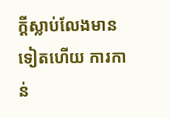ក្ដីស្លាប់លែងមានទៀតហើយ ការកាន់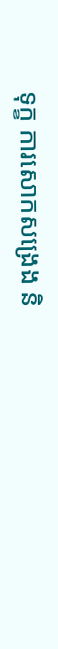ទុក្ខ ការសោកសង្រេង និ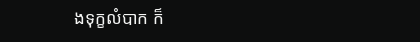ងទុក្ខលំបាក ក៏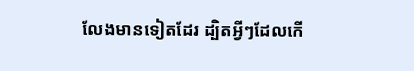លែងមានទៀតដែរ ដ្បិតអ្វីៗដែលកើ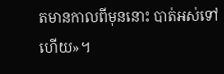តមានកាលពីមុននោះ បាត់អស់ទៅហើយ»។